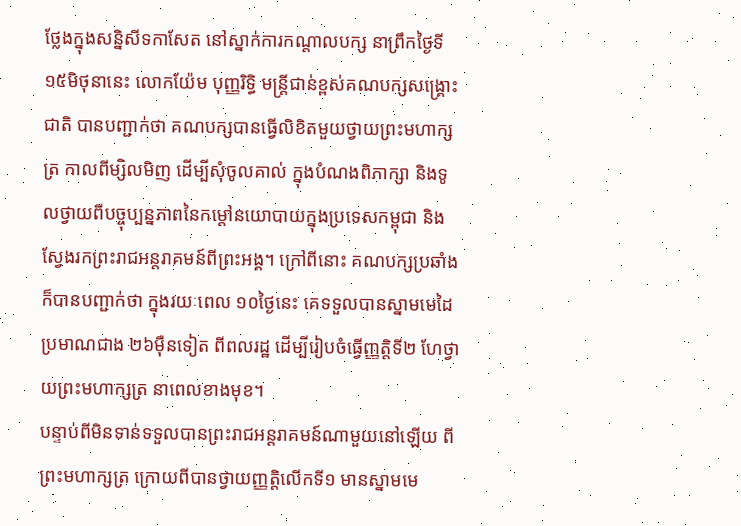ថ្លែងក្នុងសន្និសីទកាសែត នៅស្នាក់ការកណ្តាលបក្ស នាព្រឹកថ្ងៃទី ១៥មិថុនានេះ លោកយ៉ែម បុញ្ញរិទ្ធិ មន្ត្រីជាន់ខ្ពស់គណបក្សសង្គ្រោះជាតិ បានបញ្ជាក់ថា គណបក្សបានធ្វើលិខិតមួយថ្វាយព្រះមហាក្សត្រ កាលពីម្សិលមិញ ដើម្បីសុំចូលគាល់ ក្នុងបំណងពិភាក្សា និងទូលថ្វាយពីបច្ចុប្បន្នភាពនៃកម្តៅនយោបាយក្នុងប្រទេសកម្ពុជា និងស្វែងរកព្រះរាជអន្តរាគមន៍ពីព្រះអង្គ។ ក្រៅពីនោះ គណបក្សប្រឆាំង ក៏បានបញ្ជាក់ថា ក្នុងរយៈពេល ១០ថ្ងៃនេះ គេទទួលបានស្នាមមេដៃប្រមាណជាង ២៦ម៉ឺនទៀត ពីពលរដ្ឋ ដើម្បីរៀបចំធ្វើញ្ញត្តិទី២ ហែថ្វាយព្រះមហាក្សត្រ នាពេលខាងមុខ។
បន្ទាប់ពីមិនទាន់ទទួលបានព្រះរាជអន្តរាគមន៍ណាមួយនៅឡើយ ពីព្រះមហាក្សត្រ ក្រោយពីបានថ្វាយញ្ញត្តិលើកទី១ មានស្នាមមេ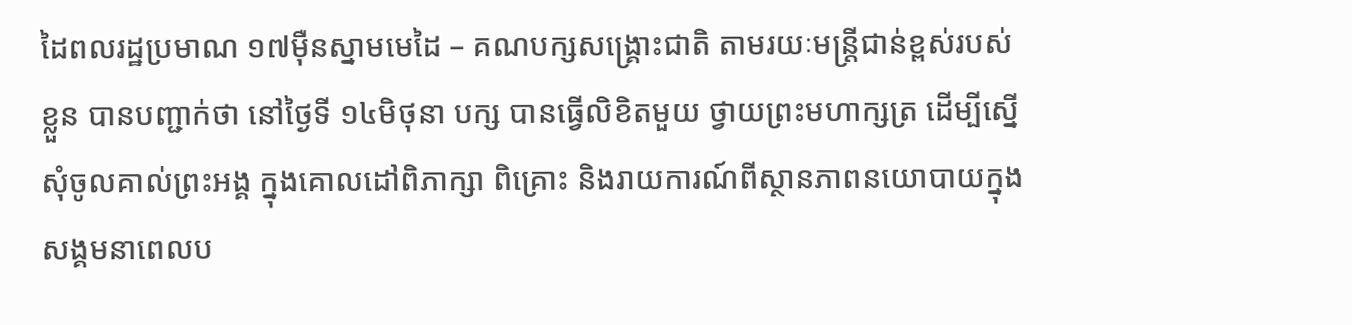ដៃពលរដ្ឋប្រមាណ ១៧ម៉ឺនស្នាមមេដៃ – គណបក្សសង្គ្រោះជាតិ តាមរយៈមន្ត្រីជាន់ខ្ពស់របស់ខ្លួន បានបញ្ជាក់ថា នៅថ្ងៃទី ១៤មិថុនា បក្ស បានធ្វើលិខិតមួយ ថ្វាយព្រះមហាក្សត្រ ដើម្បីស្នើសុំចូលគាល់ព្រះអង្គ ក្នុងគោលដៅពិភាក្សា ពិគ្រោះ និងរាយការណ៍ពីស្ថានភាពនយោបាយក្នុងសង្គមនាពេលប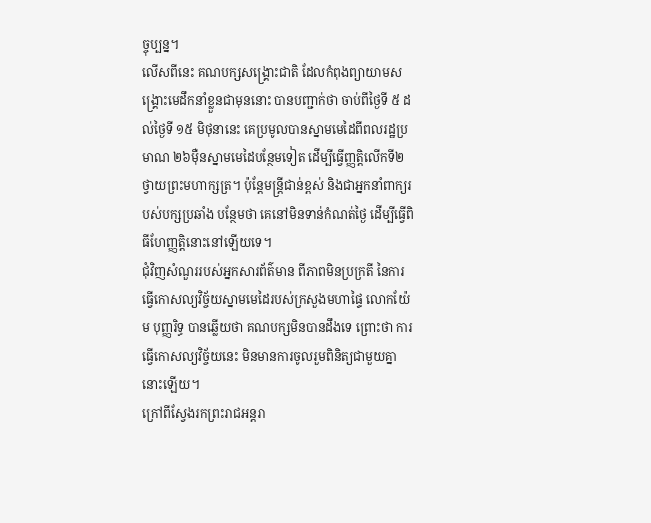ច្ចុប្បន្ន។
លើសពីនេះ គណបក្សសង្គ្រោះជាតិ ដែលកំពុងព្យាយាមសង្គ្រោះមេដឹកនាំខ្លួនជាមុននោះ បានបញ្ជាក់ថា ចាប់ពីថ្ងៃទី ៥ ដល់ថ្ងៃទី ១៥ មិថុនានេះ គេប្រមូលបានស្នាមមេដៃពីពលរដ្ឋប្រមាណ ២៦ម៉ឺនស្នាមមេដៃបន្ថែមទៀត ដើម្បីធ្វើញ្ញត្តិលើកទី២ ថ្វាយព្រះមហាក្សត្រ។ ប៉ុន្តែមន្ត្រីជាន់ខ្ពស់ និងជាអ្នកនាំពាក្យរបស់បក្សប្រឆាំង បន្ថែមថា គេនៅមិនទាន់កំណត់ថ្ងៃ ដើម្បីធ្វើពិធីហែញ្ញត្តិនោះនៅឡើយទេ។
ជុំវិញសំណួររបស់អ្នកសារព័ត៌មាន ពីភាពមិនប្រក្រតី នៃការធ្វើកោសល្យវិច្ច័យស្នាមមេដៃរបស់ក្រសួងមហាផ្ទៃ លោកយ៉ែម បុញ្ញរិទ្ធ បានឆ្លើយថា គណបក្សមិនបានដឹងទេ ព្រោះថា ការធ្វើកោសល្យវិច្ច័យនេះ មិនមានការចូលរួមពិនិត្យជាមួយគ្នានោះឡើយ។
ក្រៅពីស្វែងរកព្រះរាជអន្តរា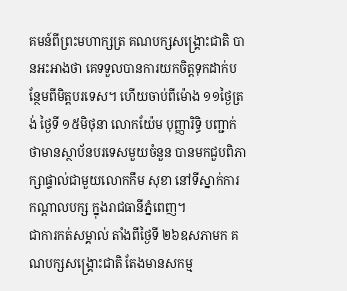គមន៍ពីព្រះមហាក្សត្រ គណបក្សសង្គ្រោះជាតិ បានអះអាងថា គេទទួលបានការយកចិត្តទុកដាក់បន្ថែមពីមិត្តបរទេស។ ហើយចាប់ពីម៉ោង ១១ថ្ងៃត្រង់ ថ្ងៃទី ១៥មិថុនា លោកយ៉ែម បុញ្ញារិទ្ធិ បញ្ជាក់ថាមានស្ថាប័នបរទេសមួយចំនួន បានមកជួបពិភាក្សាផ្ទាល់ជាមួយលោកកឹម សុខា នៅទីស្នាក់ការកណ្តាលបក្ស ក្នុងរាជធានីភ្នំពេញ។
ជាការកត់សម្គាល់ តាំងពីថ្ងៃទី ២៦ឧសភាមក គណបក្សសង្គ្រោះជាតិ តែងមានសកម្ម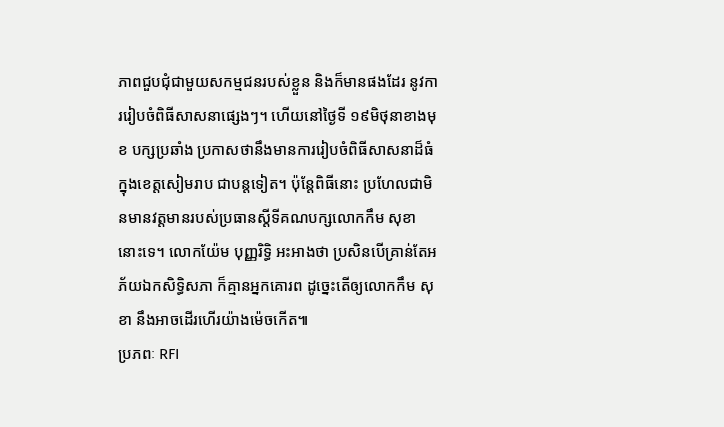ភាពជួបជុំជាមួយសកម្មជនរបស់ខ្លួន និងក៏មានផងដែរ នូវការរៀបចំពិធីសាសនាផ្សេងៗ។ ហើយនៅថ្ងៃទី ១៩មិថុនាខាងមុខ បក្សប្រឆាំង ប្រកាសថានឹងមានការរៀបចំពិធីសាសនាដ៏ធំ ក្នុងខេត្តសៀមរាប ជាបន្តទៀត។ ប៉ុន្តែពិធីនោះ ប្រហែលជាមិនមានវត្តមានរបស់ប្រធានស្តីទីគណបក្សលោកកឹម សុខានោះទេ។ លោកយ៉ែម បុញ្ញរិទ្ធិ អះអាងថា ប្រសិនបើគ្រាន់តែអភ័យឯកសិទ្ធិសភា ក៏គ្មានអ្នកគោរព ដូច្នេះតើឲ្យលោកកឹម សុខា នឹងអាចដើរហើរយ៉ាងម៉េចកើត៕
ប្រភពៈ RFI